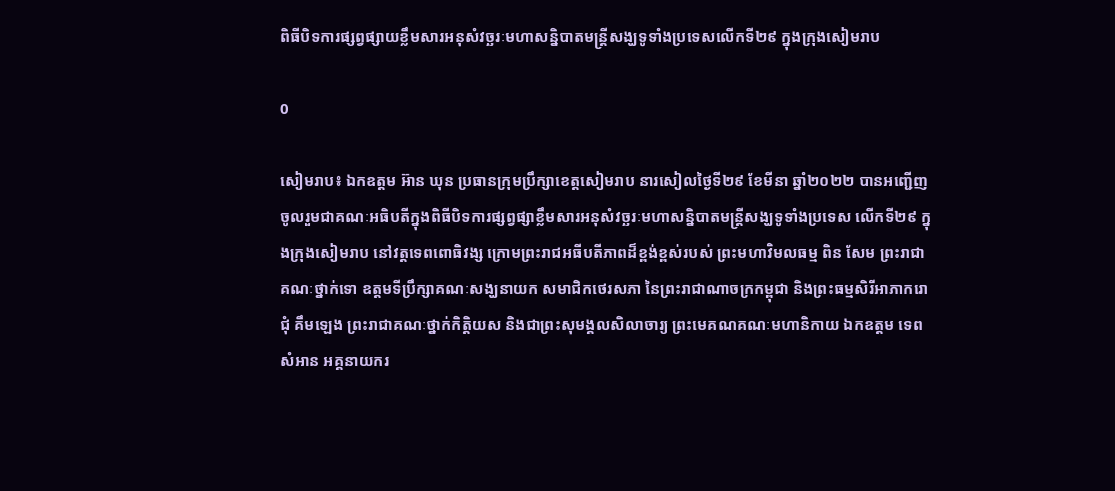ពិធីបិទការផ្សព្វផ្សាយខ្លឹមសារអនុសំវច្ឆរៈមហាសន្និបាតមន្ត្រីសង្ឃទូទាំងប្រទេសលើកទី២៩ ក្នុងក្រុងសៀមរាប

0

សៀមរាប៖ ឯកឧត្តម អ៊ាន ឃុន ប្រធានក្រុមប្រឹក្សាខេត្តសៀមរាប នារសៀលថ្ងៃទី២៩ ខែមីនា ឆ្នាំ២០២២ បានអញ្ជើញចូលរួមជាគណៈអធិបតីក្នុងពិធីបិទការផ្សព្វផ្សាខ្លឹមសារអនុសំវច្ឆរៈមហាសន្និបាតមន្ត្រីសង្ឃទូទាំងប្រទេស លើកទី២៩ ក្នុងក្រុងសៀមរាប នៅវត្តទេពពោធិវង្ស ក្រោមព្រះរាជអធីបតីភាពដ៏ខ្ពង់ខ្ពស់របស់ ព្រះមហាវិមលធម្ម ពិន សែម ព្រះរាជាគណៈថ្នាក់ទោ ឧត្តមទីប្រឹក្សាគណៈសង្ឃនាយក សមាជិកថេរសភា នៃព្រះរាជាណាចក្រកម្ពុជា និងព្រះធម្មសិរីអាភាករោ ជុំ គឹមឡេង ព្រះរាជាគណៈថ្នាក់កិត្តិយស និងជាព្រះសុមង្គលសិលាចារ្យ ព្រះមេគណគណៈមហានិកាយ ឯកឧត្តម ទេព សំអាន អគ្គនាយករ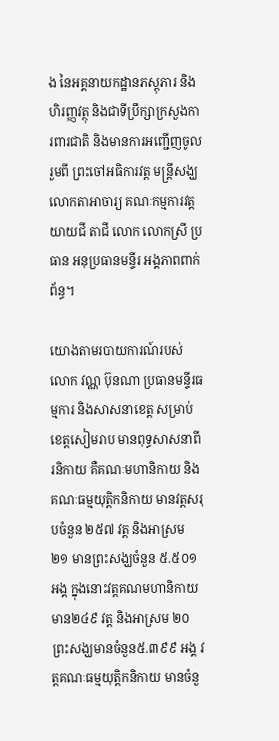ង នៃអគ្គនាយកដ្ឋានភស្តុភារ និងហិរញ្ញវត្ថុ និងជាទីប្រឹក្សាក្រសួងការពារជាតិ និងមានការអញ្ជើញចូលរួមពី ព្រះចៅអធិការវត្ត មន្រ្តីសង្ឃ លោកតាអាចារ្យ គណៈកម្មការវត្ត យាយជី តាជី លោក លោកស្រី ប្រធាន អនុប្រធានមន្ទីរ អង្គភាពពាក់ព័ន្ធ។

យោងតាមរបាយការណ៍របស់ លោក វណ្ណ ប៊ុនណា ប្រធានមន្ទីរធម្មការ និងសាសនាខេត្ត សម្រាប់ខេត្តសៀមរាប មានពុទ្ធសាសនាពីរនិកាយ គឺគណៈមហានិកាយ និង គណៈធម្មយុត្តិកនិកាយ មានវត្តសរុបចំនួន ២៥៧ វត្ត និងអាស្រម ២១ មានព្រះសង្ឃចំនួន ៥.៥០១ អង្គ ក្នុងនោះវត្តគណមហានិកាយ មាន២៤៩ វត្ត និងអាស្រម ២០ ព្រះសង្ឃមានចំនួន៥.៣៩៩ អង្គ វត្តគណៈធម្មយុត្តិកនិកាយ មានចំនួ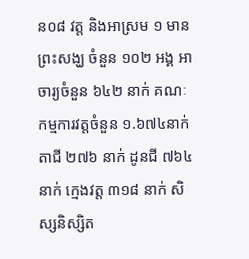ន០៨ វត្ត និងអាស្រម ១ មានព្រះសង្ឃ ចំនួន ១០២ អង្គ អាចារ្យចំនួន ៦៤២ នាក់ គណៈកម្មការវត្តចំនួន ១.៦៧៤នាក់ តាជី ២៧៦ នាក់ ដូនជី ៧៦៤ នាក់ ក្មេងវត្ត ៣១៨ នាក់ សិស្សនិស្សិត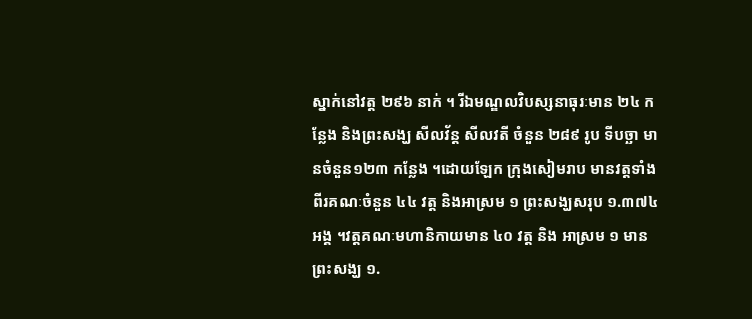ស្នាក់នៅវត្ត ២៩៦ នាក់ ។ រីឯមណ្ឌលវិបស្សនាធុរៈមាន ២៤ កន្លែង និងព្រះសង្ឃ សីលវ័ន្ត សីលវតី ចំនួន ២៨៩ រូប ទីបច្ឆា មានចំនួន១២៣ កន្លែង ។ដោយឡែក ក្រុងសៀមរាប មានវត្តទាំងពីរគណៈចំនួន ៤៤ វត្ត និងអាស្រម ១ ព្រះសង្ឃសរុប ១.៣៧៤អង្គ ។វត្តគណៈមហានិកាយមាន ៤០ វត្ត និង អាស្រម ១ មានព្រះសង្ឃ ១.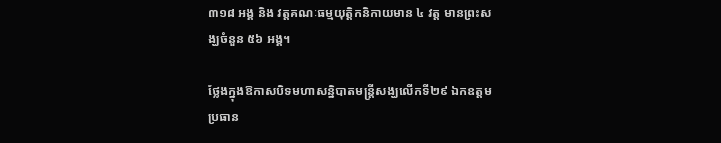៣១៨ អង្គ និង វត្តគណៈធម្មយុត្តិកនិកាយមាន ៤ វត្ត មានព្រះសង្ឃចំនួន ៥៦ អង្គ។

ថ្លែងក្នុងឱកាសបិទមហាសន្និបាតមន្ត្រីសង្ឃលើកទី២៩ ឯកឧត្តមប្រធាន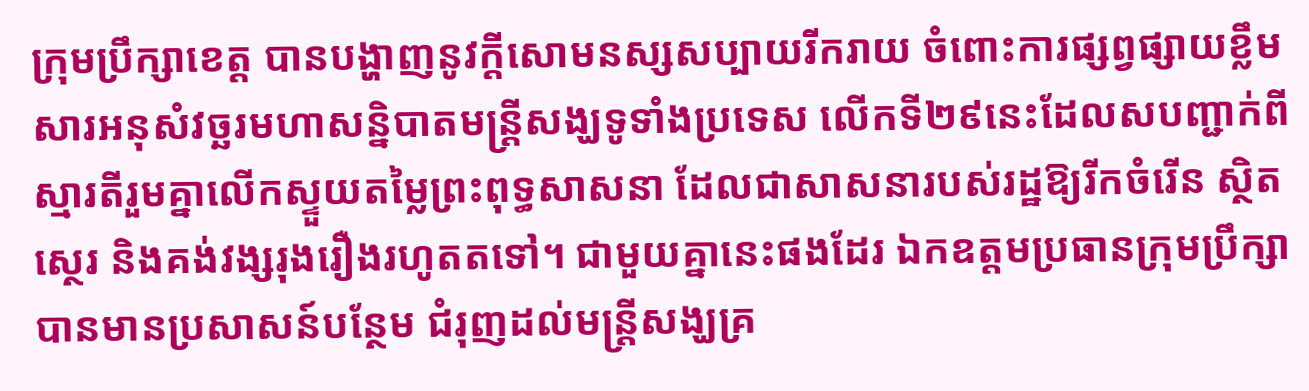ក្រុមប្រឹក្សាខេត្ត បានបង្ហាញនូវក្តីសោមនស្សសប្បាយរីករាយ ចំពោះការផ្សព្វផ្សាយខ្លឹមសារអនុសំវច្ឆរមហាសន្និបាតមន្ត្រីសង្ឃទូទាំងប្រទេស លើកទី២៩នេះដែលសបញ្ជាក់ពីស្មារតីរួមគ្នាលើកស្ទួយតម្លៃព្រះពុទ្ធសាសនា ដែលជាសាសនារបស់រដ្ឋឱ្យរីកចំរើន ស្ថិតស្ថេរ និងគង់វង្សរុងរឿងរហូតតទៅ។ ជាមួយគ្នានេះផងដែរ ឯកឧត្តមប្រធានក្រុមប្រឹក្សា បានមានប្រសាសន៍បន្ថែម ជំរុញដល់មន្ត្រីសង្ឃគ្រ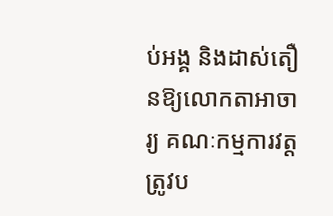ប់អង្គ និងដាស់តឿនឱ្យលោកតាអាចារ្យ គណៈកម្មការវត្ត ត្រូវប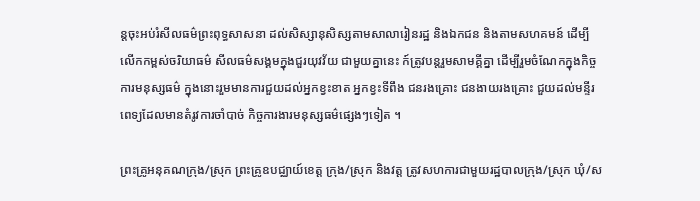ន្តចុះអប់រំសីលធម៌ព្រះពុទ្ធសាសនា ដល់សិស្សានុសិស្សតាមសាលារៀនរដ្ឋ និងឯកជន និងតាមសហគមន៍ ដើម្បីលើកកម្ពស់ចរិយាធម៌ សីលធម៌សង្គមក្នុងជួរយុវវ័យ ជាមួយគ្នានេះ ក៍ត្រូវបន្តរួមសាមគ្គីគ្នា ដើម្បីរួមចំណែកក្នុងកិច្ចការមនុស្សធម៌ ក្នុងនោះរួមមានការជួយដល់អ្នកខ្វះខាត អ្នកខ្វះទីពឹង ជនរងគ្រោះ ជនងាយរងគ្រោះ ជួយដល់មន្ទីរពេទ្យដែលមានតំរូវការចាំបាច់ កិច្ចការងារមនុស្សធម៌ផ្សេងៗទៀត ។

ព្រះគ្រូអនុគណក្រុង/ស្រុក ព្រះគ្រូឧបជ្ឈាយ៍ខេត្ត ក្រុង/ស្រុក និងវត្ត ត្រូវសហការជាមួយរដ្ឋបាលក្រុង/ស្រុក ឃុំ/ស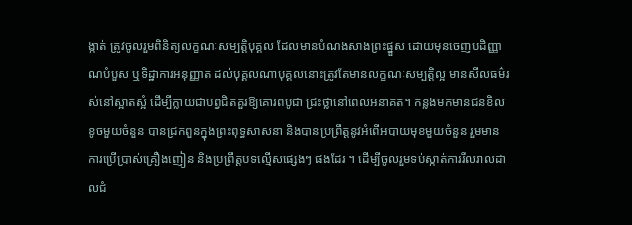ង្កាត់ ត្រូវចូលរួមពិនិត្យលក្ខណៈសម្បត្តិបុគ្គល ដែលមានបំណងសាងព្រះផ្នួស ដោយមុនចេញបដិញ្ញាណបំបួស ឬទិដ្ឋាការអនុញ្ញាត ដល់បុគ្គលណាបុគ្គលនោះត្រូវតែមានលក្ខណៈសម្បត្តិល្អ មានសីលធម៌រស់នៅស្អាតស្អំ ដើម្បីក្លាយជាបព្វជិតគួរឱ្យគោរពបូជា ជ្រះថ្លានៅពេលអនាគត។ កន្លងមកមានជនខិលខូចមួយចំនួន បានជ្រកពួនក្នុងព្រះពុទ្ធសាសនា និងបានប្រព្រឹត្តនូវអំពើអបាយមុខមួយចំនួន រួមមាន ការប្រើប្រាស់គ្រឿងញៀន និងប្រព្រឹត្តបទល្មើសផ្សេងៗ ផងដែរ ។ ដើម្បីចូលរួមទប់ស្កាត់ការរីលរាលដាលជំ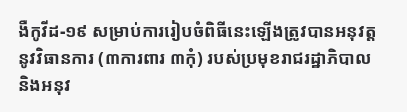ងឺកូវីដ-១៩ សម្រាប់ការរៀបចំពិធីនេះឡើងត្រូវបានអនុវត្តនូវវិធានការ (៣ការពារ ៣កុំ) របស់ប្រមុខរាជរដ្ឋាភិបាល និងអនុវ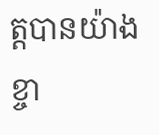ត្តបានយ៉ាងខ្ចា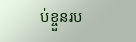ប់ខ្ចួនរប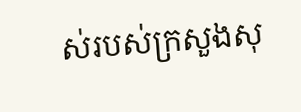ស់របស់ក្រសួងសុ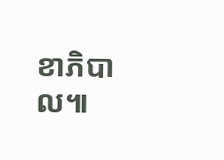ខាភិបាល៕